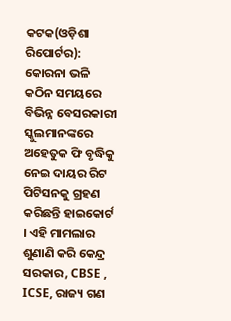କଟକ(ଓଡ଼ିଶା ରିପୋର୍ଟର): କୋରନା ଭଳି କଠିନ ସମୟରେ ବିଭିନ୍ନ ବେସରକାରୀ ସ୍କୁଲମାନଙ୍କରେ ଅହେତୁକ ଫି ବୃଦ୍ଧିକୁ ନେଇ ଦାୟର ରିଟ ପିଟିସନକୁ ଗ୍ରହଣ କରିଛନ୍ତି ହାଇକୋର୍ଟ । ଏହି ମାମଲାର ଶୁଣାଣି କରି କେନ୍ଦ୍ର ସରକାର, CBSE , ICSE, ରାଜ୍ୟ ଗଣ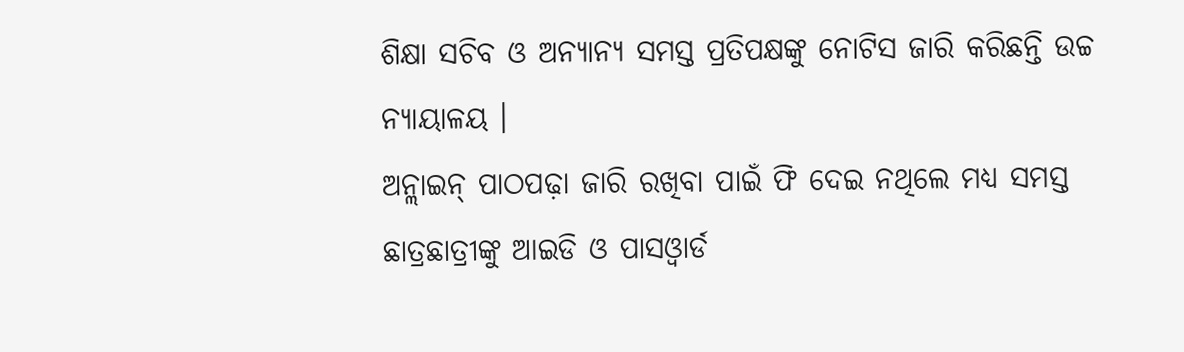ଶିକ୍ଷା ସଚିବ ଓ ଅନ୍ୟାନ୍ୟ ସମସ୍ତ ପ୍ରତିପକ୍ଷଙ୍କୁ ନୋଟିସ ଜାରି କରିଛନ୍ତି ଉଚ୍ଚ ନ୍ୟାୟାଳୟ ।
ଅନ୍ଲାଇନ୍ ପାଠପଢ଼ା ଜାରି ରଖିବା ପାଇଁ ଫି ଦେଇ ନଥିଲେ ମଧ୍ୟ ସମସ୍ତ ଛାତ୍ରଛାତ୍ରୀଙ୍କୁ ଆଇଡି ଓ ପାସଓ୍ୱାର୍ଡ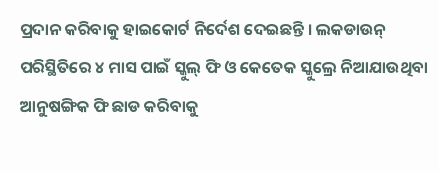ପ୍ରଦାନ କରିବାକୁ ହାଇକୋର୍ଟ ନିର୍ଦେଶ ଦେଇଛନ୍ତି । ଲକଡାଉନ୍ ପରିସ୍ଥିତିରେ ୪ ମାସ ପାଇଁ ସ୍କୁଲ୍ ଫି ଓ କେତେକ ସ୍କୁଲ୍ରେ ନିଆଯାଉଥିବା ଆନୁଷଙ୍ଗିକ ଫି ଛାଡ କରିବାକୁ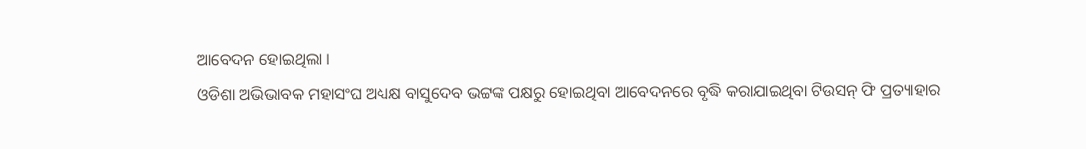ଆବେଦନ ହୋଇଥିଲା ।
ଓଡିଶା ଅଭିଭାବକ ମହାସଂଘ ଅଧ୍ୟକ୍ଷ ବାସୁଦେବ ଭଟ୍ଟଙ୍କ ପକ୍ଷରୁ ହୋଇଥିବା ଆବେଦନରେ ବୃଦ୍ଧି କରାଯାଇଥିବା ଟିଉସନ୍ ଫି ପ୍ରତ୍ୟାହାର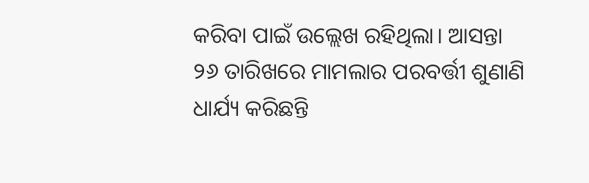କରିବା ପାଇଁ ଉଲ୍ଲେଖ ରହିଥିଲା। ଆସନ୍ତା ୨୬ ତାରିଖରେ ମାମଲାର ପରବର୍ତ୍ତୀ ଶୁଣାଣି ଧାର୍ଯ୍ୟ କରିଛନ୍ତି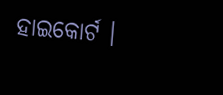ହାଇକୋର୍ଟ ।